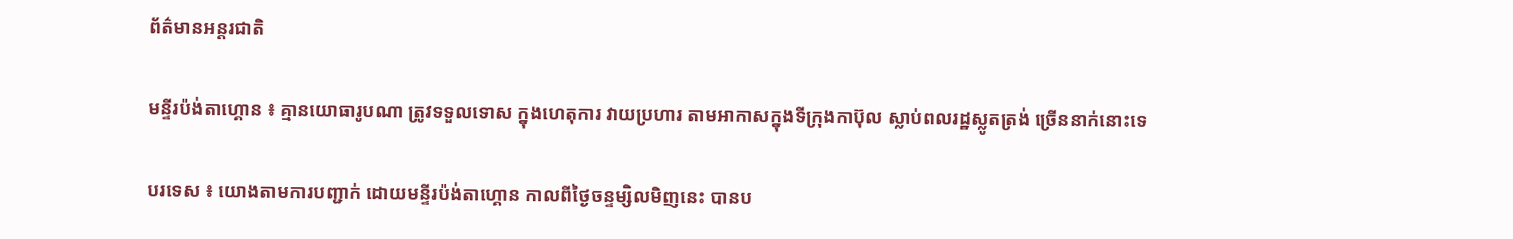ព័ត៌មានអន្តរជាតិ

មន្ទីរប៉ង់តាហ្គោន ៖ គ្មានយោធារូបណា ត្រូវទទួលទោស ក្នុងហេតុការ វាយប្រហារ តាមអាកាសក្នុងទីក្រុងកាប៊ុល ស្លាប់ពលរដ្ឋស្លូតត្រង់ ច្រើននាក់នោះទេ

បរទេស ៖ យោងតាមការបញ្ជាក់ ដោយមន្ទីរប៉ង់តាហ្គោន កាលពីថ្ងៃចន្ទម្សិលមិញនេះ បានប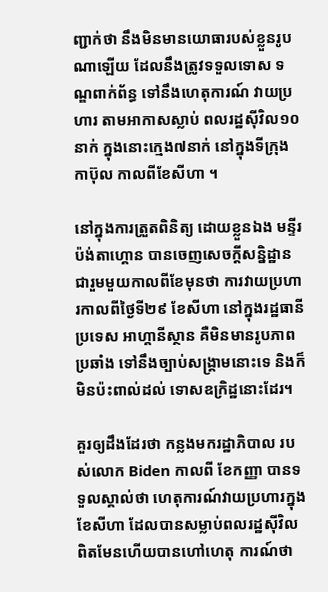ញ្ជាក់ថា នឹងមិនមានយោធារបស់ខ្លួនរូបណាឡើយ ដែលនឹងត្រូវទទួលទោស ទណ្ឌពាក់ព័ន្ធ ទៅនឹងហេតុការណ៍ វាយប្រហារ តាមអាកាសស្លាប់ ពលរដ្ឋស៊ីវិល១០នាក់ ក្នុងនោះក្មេង៧នាក់ នៅក្នុងទីក្រុងកាប៊ុល កាលពីខែសីហា ។

នៅក្នុងការត្រួតពិនិត្យ ដោយខ្លួនឯង មន្ទីរប៉ង់តាហ្គោន បានចេញសេចក្តីសន្និដ្ឋាន ជារួមមួយកាលពីខែមុនថា ការវាយប្រហារកាលពីថ្ងៃទី២៩ ខែសីហា នៅក្នុងរដ្ឋធានីប្រទេស អាហ្គានីស្ថាន គឺមិនមានរូបភាពប្រឆាំង ទៅនឹងច្បាប់សង្គ្រាមនោះទេ និងក៏មិនប៉ះពាល់ដល់ ទោសឧក្រិដ្ឋនោះដែរ។

គួរឲ្យដឹងដែរថា កន្លងមករដ្ឋាភិបាល របស់លោក Biden កាលពី ខែកញ្ញា បានទទួលស្គាល់ថា ហេតុការណ៍វាយប្រហារក្នុងខែសីហា ដែលបានសម្លាប់ពលរដ្ឋស៊ីវិល ពិតមែនហើយបានហៅហេតុ ការណ៍ថា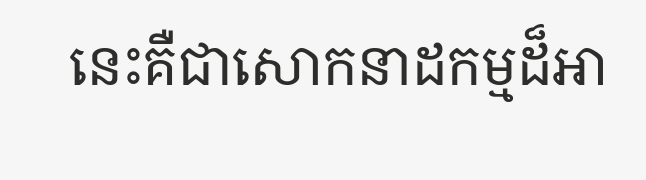នេះគឺជាសោកនាដកម្មដ៏អា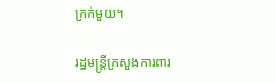ក្រក់មួយ។

រដ្ឋមន្ត្រីក្រសួងការពារ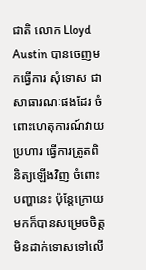ជាតិ លោក Lloyd Austin បានចេញមកធ្វើការ សុំទោស ជាសាធារណៈផងដែរ ចំពោះហេតុការណ៍វាយប្រហារ ធ្វើការត្រូតពិនិត្យឡើងវិញ ចំពោះបញ្ហានេះ ប៉ុន្តែក្រោយមកក៏បានសម្រេចចិត្ត មិនដាក់ទោសទៅលើ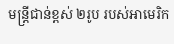មន្ត្រីជាន់ខ្ពស់ ២រូប របស់អាមេរិក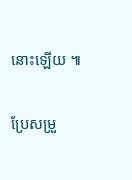នោះឡើយ ៕

ប្រែសម្រួ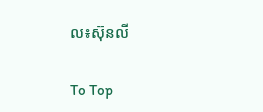ល៖ស៊ុនលី

To Top